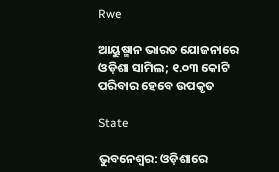Rwe

ଆୟୁଷ୍ମାନ ଭାରତ ଯୋଜନାରେ ଓଡ଼ିଶା ସାମିଲ; ୧.୦୩ କୋଟି ପରିବାର ହେବେ ଉପକୃତ

State

ଭୁବନେଶ୍ୱର: ଓଡ଼ିଶାରେ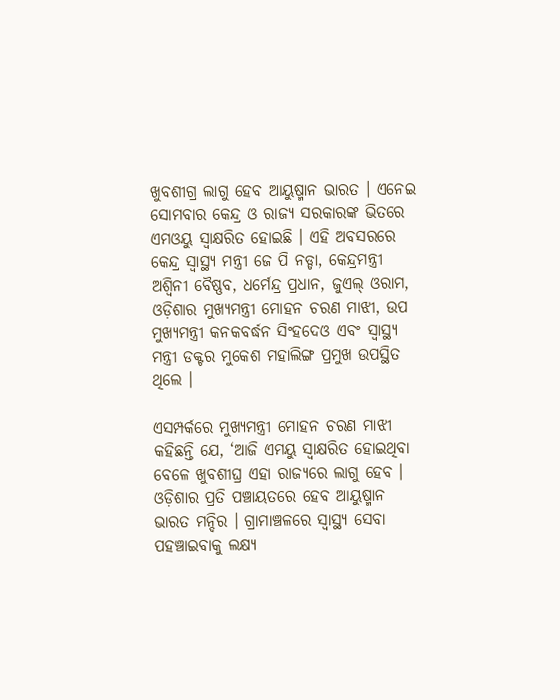ଖୁବଶୀଗ୍ର ଲାଗୁ ହେବ ଆୟୁଷ୍ମାନ ଭାରତ । ଏନେଇ ସୋମବାର କେନ୍ଦ୍ର ଓ ରାଜ୍ୟ ସରକାରଙ୍କ ଭିତରେ ଏମଓୟୁ ସ୍ବାକ୍ଷରିତ ହୋଇଛି । ଏହି ଅବସରରେ କେନ୍ଦ୍ର ସ୍ବାସ୍ଥ୍ୟ ମନ୍ତ୍ରୀ ଜେ ପି ନଡ୍ଡା, କେନ୍ଦ୍ରମନ୍ତ୍ରୀ ଅଶ୍ବିନୀ ବୈଷ୍ଣବ, ଧର୍ମେନ୍ଦ୍ର ପ୍ରଧାନ, ଜୁଏଲ୍ ଓରାମ, ଓଡ଼ିଶାର ମୁଖ୍ୟମନ୍ତ୍ରୀ ମୋହନ ଚରଣ ମାଝୀ, ଉପ ମୁଖ୍ୟମନ୍ତ୍ରୀ କନକବର୍ଦ୍ଧନ ସିଂହଦେଓ ଏବଂ ସ୍ୱାସ୍ଥ୍ୟ ମନ୍ତ୍ରୀ ଡକ୍ଟର ମୁକେଶ ମହାଲିଙ୍ଗ ପ୍ରମୁଖ ଉପସ୍ଥିତ ଥିଲେ ।

ଏସମ୍ପର୍କରେ ମୁଖ୍ୟମନ୍ତ୍ରୀ ମୋହନ ଚରଣ ମାଝୀ କହିଛନ୍ତି ଯେ, ‘ଆଜି ଏମୟୁ ସ୍ୱାକ୍ଷରିତ ହୋଇଥିବା ବେଳେ ଖୁବଶୀଘ୍ର ଏହା ରାଜ୍ୟରେ ଲାଗୁ ହେବ । ଓଡ଼ିଶାର ପ୍ରତି ପଞ୍ଚାୟତରେ ହେବ ଆୟୁଷ୍ମାନ ଭାରତ ମନ୍ଦିର । ଗ୍ରାମାଞ୍ଚଳରେ ସ୍ୱାସ୍ଥ୍ୟ ସେବା ପହଞ୍ଚାଇବାକୁ ଲକ୍ଷ୍ୟ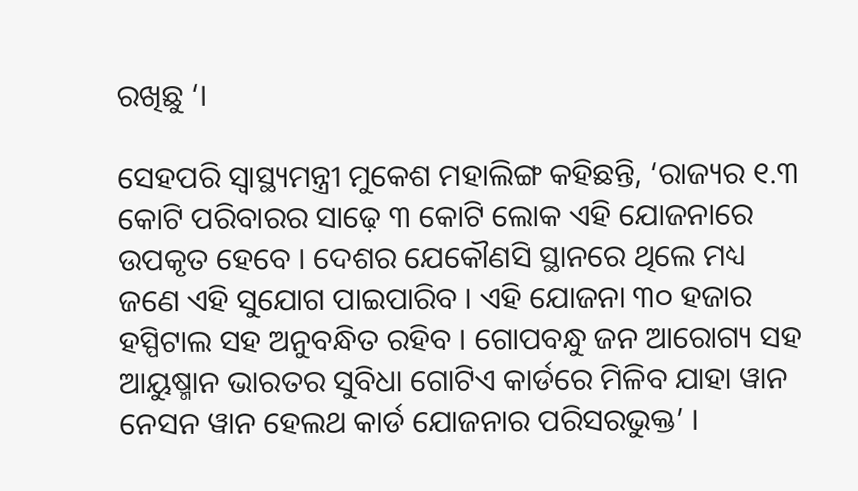ରଖିଛୁ ‘।

ସେହପରି ସ୍ୱାସ୍ଥ୍ୟମନ୍ତ୍ରୀ ମୁକେଶ ମହାଲିଙ୍ଗ କହିଛନ୍ତି, ‘ରାଜ୍ୟର ୧.୩ କୋଟି ପରିବାରର ସାଢ଼େ ୩ କୋଟି ଲୋକ ଏହି ଯୋଜନାରେ ଉପକୃତ ହେବେ । ଦେଶର ଯେକୌଣସି ସ୍ଥାନରେ ଥିଲେ ମଧ୍ୟ ଜଣେ ଏହି ସୁଯୋଗ ପାଇପାରିବ । ଏହି ଯୋଜନା ୩୦ ହଜାର ହସ୍ପିଟାଲ ସହ ଅନୁବନ୍ଧିତ ରହିବ । ଗୋପବନ୍ଧୁ ଜନ ଆରୋଗ୍ୟ ସହ ଆୟୁଷ୍ମାନ ଭାରତର ସୁବିଧା ଗୋଟିଏ କାର୍ଡରେ ମିଳିବ ଯାହା ୱାନ ନେସନ ୱାନ ହେଲଥ କାର୍ଡ ଯୋଜନାର ପରିସରଭୁକ୍ତ’ ।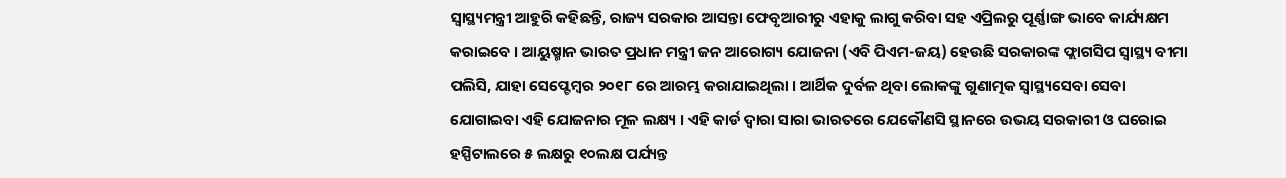ସ୍ୱାସ୍ଥ୍ୟମନ୍ତ୍ରୀ ଆହୁରି କହିଛନ୍ତି, ରାଜ୍ୟ ସରକାର ଆସନ୍ତା ଫେବୃଆରୀରୁ ଏହାକୁ ଲାଗୁ କରିବା ସହ ଏପ୍ରିଲରୁ ପୂର୍ଣ୍ଣାଙ୍ଗ ଭାବେ କାର୍ଯ୍ୟକ୍ଷମ କରାଇବେ । ଆୟୁଷ୍ମାନ ଭାରତ ପ୍ରଧାନ ମନ୍ତ୍ରୀ ଜନ ଆରୋଗ୍ୟ ଯୋଜନା (ଏବି ପିଏମ-ଜୟ) ହେଉଛି ସରକାରଙ୍କ ଫ୍ଲାଗସିପ ସ୍ବାସ୍ଥ୍ୟ ବୀମା ପଲିସି, ଯାହା ସେପ୍ଟେମ୍ବର ୨୦୧୮ ରେ ଆରମ୍ଭ କରାଯାଇଥିଲା । ଆର୍ଥିକ ଦୁର୍ବଳ ଥିବା ଲୋକଙ୍କୁ ଗୁଣାତ୍ମକ ସ୍ବାସ୍ଥ୍ୟସେବା ସେବା ଯୋଗାଇବା ଏହି ଯୋଜନାର ମୂଳ ଲକ୍ଷ୍ୟ । ଏହି କାର୍ଡ ଦ୍ବାରା ସାରା ଭାରତରେ ଯେକୌଣସି ସ୍ଥାନରେ ଉଭୟ ସରକାରୀ ଓ ଘରୋଇ ହସ୍ପିଟାଲରେ ୫ ଲକ୍ଷରୁ ୧୦ଲକ୍ଷ ପର୍ଯ୍ୟନ୍ତ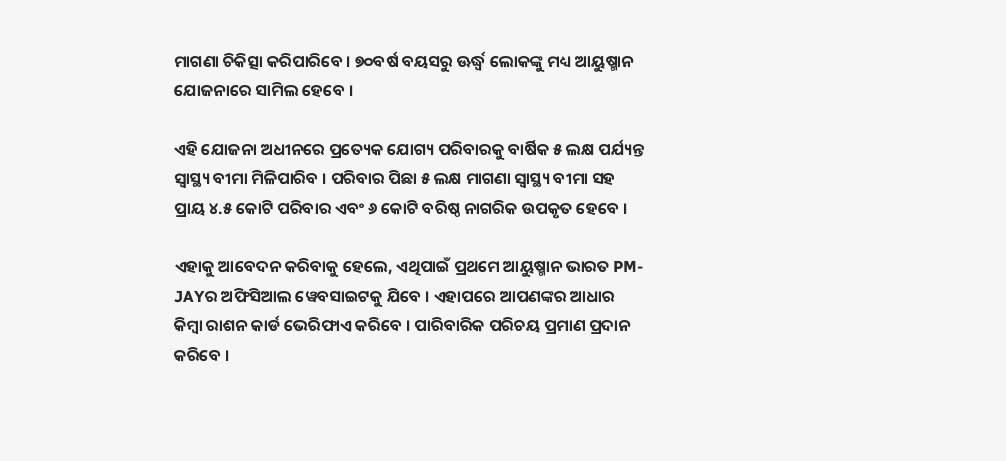ମାଗଣା ଚିକିତ୍ସା କରିପାରିବେ । ୭୦ବର୍ଷ ବୟସରୁ ଊର୍ଦ୍ଧ୍ୱ ଲୋକଙ୍କୁ ମଧ୍ୟ ଆୟୁଷ୍ମାନ ଯୋଜନାରେ ସାମିଲ ହେବେ ।

ଏହି ଯୋଜନା ଅଧୀନରେ ପ୍ରତ୍ୟେକ ଯୋଗ୍ୟ ପରିବାରକୁ ବାର୍ଷିକ ୫ ଲକ୍ଷ ପର୍ଯ୍ୟନ୍ତ ସ୍ବାସ୍ଥ୍ୟ ବୀମା ମିଳିପାରିବ । ପରିବାର ପିଛା ୫ ଲକ୍ଷ ମାଗଣା ସ୍ବାସ୍ଥ୍ୟ ବୀମା ସହ ପ୍ରାୟ ୪.୫ କୋଟି ପରିବାର ଏବଂ ୬ କୋଟି ବରିଷ୍ଠ ନାଗରିକ ଉପକୃତ ହେବେ ।

ଏହାକୁ ଆବେଦନ କରିବାକୁ ହେଲେ, ଏଥିପାଇଁ ପ୍ରଥମେ ଆୟୁଷ୍ମାନ ଭାରତ PM-JAYର ଅଫିସିଆଲ ୱେବସାଇଟକୁ ଯିବେ । ଏହାପରେ ଆପଣଙ୍କର ଆଧାର କିମ୍ବା ରାଶନ କାର୍ଡ ଭେରିଫାଏ କରିବେ । ପାରିବାରିକ ପରିଚୟ ପ୍ରମାଣ ପ୍ରଦାନ କରିବେ ।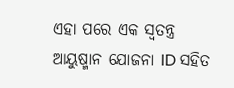ଏହା ପରେ ଏକ ସ୍ବତନ୍ତ୍ର ଆୟୁଷ୍ମାନ ଯୋଜନା ID ସହିତ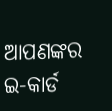ଆପଣଙ୍କର ଇ-କାର୍ଡ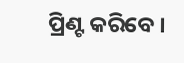ପ୍ରିଣ୍ଟ କରିବେ ।